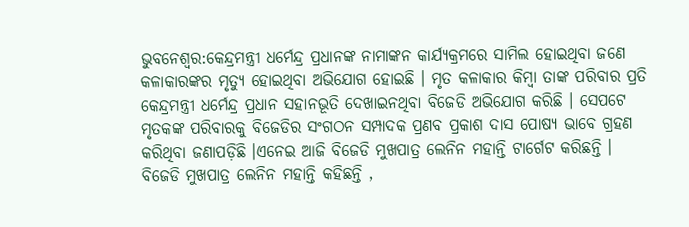ଭୁବନେଶ୍ବର:କେନ୍ଦ୍ରମନ୍ତ୍ରୀ ଧର୍ମେନ୍ଦ୍ର ପ୍ରଧାନଙ୍କ ନାମାଙ୍କନ କାର୍ଯ୍ୟକ୍ରମରେ ସାମିଲ ହୋଇଥିବା ଜଣେ କଳାକାରଙ୍କର ମୃତ୍ୟୁ ହୋଇଥିବା ଅଭିଯୋଗ ହୋଇଛି । ମୃତ କଳାକାର କିମ୍ବା ତାଙ୍କ ପରିବାର ପ୍ରତି କେନ୍ଦ୍ରମନ୍ତ୍ରୀ ଧର୍ମେନ୍ଦ୍ର ପ୍ରଧାନ ସହାନଭୂତି ଦେଖାଇନଥିବା ବିଜେଡି ଅଭିଯୋଗ କରିଛି । ସେପଟେ ମୃତକଙ୍କ ପରିବାରକୁ ବିଜେଡିର ସଂଗଠନ ସମ୍ପାଦକ ପ୍ରଣବ ପ୍ରକାଶ ଦାସ ପୋଷ୍ୟ ଭାବେ ଗ୍ରହଣ କରିଥିବା ଜଣାପଡ଼ିଛି ।ଏନେଇ ଆଜି ବିଜେଡି ମୁଖପାତ୍ର ଲେନିନ ମହାନ୍ତି ଟାର୍ଗେଟ କରିଛନ୍ତି ।
ବିଜେଡି ମୁଖପାତ୍ର ଲେନିନ ମହାନ୍ତି କହିଛନ୍ତି ,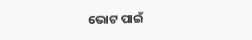ଭୋଟ ପାଇଁ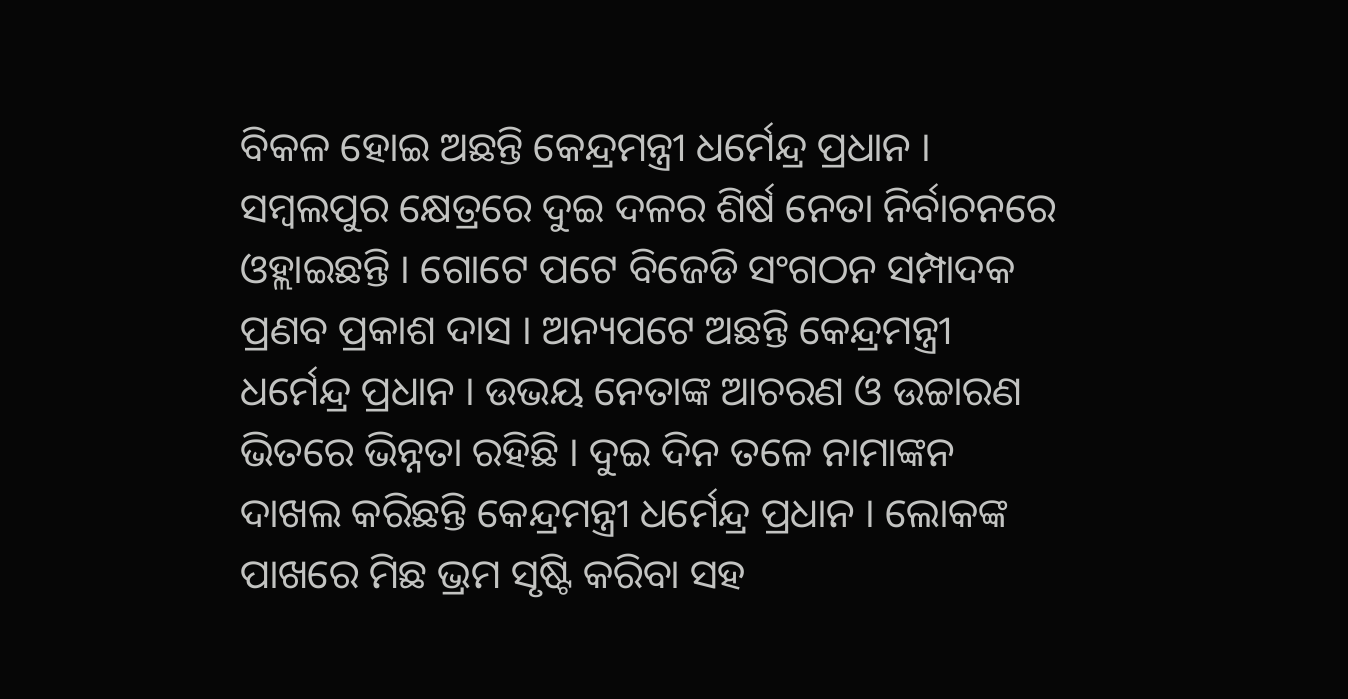ବିକଳ ହୋଇ ଅଛନ୍ତି କେନ୍ଦ୍ରମନ୍ତ୍ରୀ ଧର୍ମେନ୍ଦ୍ର ପ୍ରଧାନ । ସମ୍ବଲପୁର କ୍ଷେତ୍ରରେ ଦୁଇ ଦଳର ଶିର୍ଷ ନେତା ନିର୍ବାଚନରେ ଓହ୍ଲାଇଛନ୍ତି । ଗୋଟେ ପଟେ ବିଜେଡି ସଂଗଠନ ସମ୍ପାଦକ ପ୍ରଣବ ପ୍ରକାଶ ଦାସ । ଅନ୍ୟପଟେ ଅଛନ୍ତି କେନ୍ଦ୍ରମନ୍ତ୍ରୀ ଧର୍ମେନ୍ଦ୍ର ପ୍ରଧାନ । ଉଭୟ ନେତାଙ୍କ ଆଚରଣ ଓ ଉଚ୍ଚାରଣ ଭିତରେ ଭିନ୍ନତା ରହିଛି । ଦୁଇ ଦିନ ତଳେ ନାମାଙ୍କନ ଦାଖଲ କରିଛନ୍ତି କେନ୍ଦ୍ରମନ୍ତ୍ରୀ ଧର୍ମେନ୍ଦ୍ର ପ୍ରଧାନ । ଲୋକଙ୍କ ପାଖରେ ମିଛ ଭ୍ରମ ସୃଷ୍ଟି କରିବା ସହ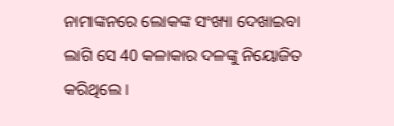ନାମାଙ୍କନରେ ଲୋକଙ୍କ ସଂଖ୍ୟା ଦେଖାଇବା ଲାଗି ସେ 40 କଳାକାର ଦଳଙ୍କୁ ନିୟୋଜିତ କରିଥିଲେ ।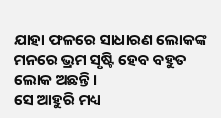ଯାହା ଫଳରେ ସାଧାରଣ ଲୋକଙ୍କ ମନରେ ଭ୍ରମ ସୃଷ୍ଟି ହେବ ବହୁତ ଲୋକ ଅଛନ୍ତି ।
ସେ ଆହୁରି ମଧ୍ୟ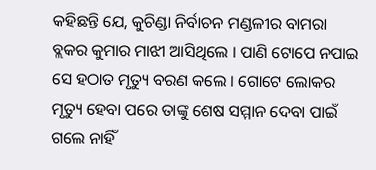କହିଛନ୍ତି ଯେ, କୁଚିଣ୍ଡା ନିର୍ବାଚନ ମଣ୍ଡଳୀର ବାମରା ବ୍ଲକର କୁମାର ମାଝୀ ଆସିଥିଲେ । ପାଣି ଟୋପେ ନପାଇ ସେ ହଠାତ ମୃତ୍ୟୁ ବରଣ କଲେ । ଗୋଟେ ଲୋକର ମୃତ୍ୟୁ ହେବା ପରେ ତାଙ୍କୁ ଶେଷ ସମ୍ମାନ ଦେବା ପାଇଁ ଗଲେ ନାହିଁ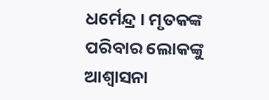ଧର୍ମେନ୍ଦ୍ର । ମୃତକଙ୍କ ପରିବାର ଲୋକଙ୍କୁ ଆଶ୍ୱାସନା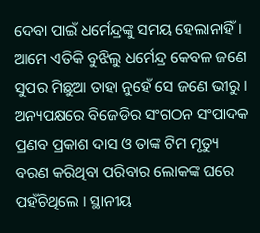ଦେବା ପାଇଁ ଧର୍ମେନ୍ଦ୍ରଙ୍କୁ ସମୟ ହେଲାନାହିଁ । ଆମେ ଏତିକି ବୁଝିଲୁ ଧର୍ମେନ୍ଦ୍ର କେବଳ ଜଣେ ସୁପର ମିଛୁଆ ତାହା ନୁହେଁ ସେ ଜଣେ ଭୀରୁ । ଅନ୍ୟପକ୍ଷରେ ବିଜେଡିର ସଂଗଠନ ସଂପାଦକ ପ୍ରଣବ ପ୍ରକାଶ ଦାସ ଓ ତାଙ୍କ ଟିମ ମୃତ୍ୟୁ ବରଣ କରିଥିବା ପରିବାର ଲୋକଙ୍କ ଘରେ ପହଁଚିଥିଲେ । ସ୍ଥାନୀୟ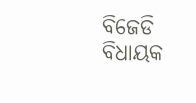ବିଜେଡି ବିଧାୟକ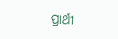ପ୍ରାର୍ଥୀ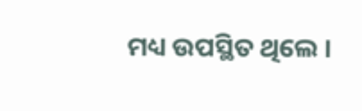ମଧ୍ୟ ଉପସ୍ଥିତ ଥିଲେ ।